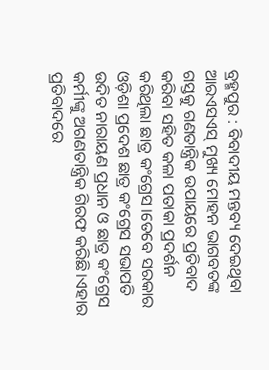ବ୍ରହ୍ମପୁର : ବିବାଦୀୟ ମନ୍ତବ୍ୟ ଦେଇଥିବା ଆରଏସଏସ୍ ମୁଖ୍ୟ ମୋହନ ଭାଗବତଙ୍କ ଗସ୍ତକୁ ଗଣତାନ୍ତ୍ରିକ ଉପାୟରେ ପ୍ରତିବାଦ କରିବା ସହିତ କଳା ପତାକା ପ୍ରଦର୍ଶନ କରିଥିଲା ଛାତ୍ର କଂଗ୍ରେସ।ତେବେ ସରକାର ଓଡ଼ିଶା ପ୍ରଦେଶ ଛାତ୍ର କଂଗ୍ରେସ ସଭାପତି ଉଦିତ ନାରାୟଣ ପ୍ରଧାନ ଓ ଛାତ୍ର କଂଗ୍ରେସ କର୍ମୀଙ୍କୁ ଅଗଣତାନ୍ତ୍ରିକ ଗିରଫ କରିଛି।ଏହାର ପ୍ରତିବାଦରେ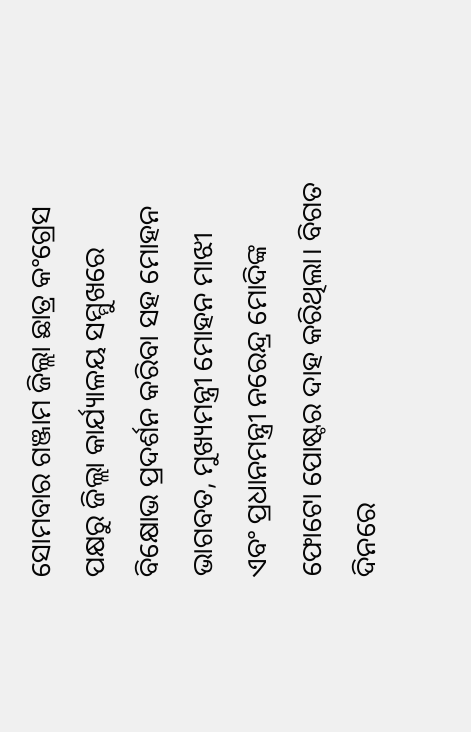ସୋମବାର ଗଞ୍ଜାମ ଜିଲ୍ଲା ଛାତ୍ର କଂଗ୍ରେସ ପକ୍ଷରୁ ଜିଲ୍ଲା କାର୍ଯ୍ୟାଳୟ ସମ୍ମୁଖରେ ବିକ୍ଷୋଭ ପ୍ରଦର୍ଶନ କରିବା ସହ ମୋହନ ଭାଗବତ, ମୁଖ୍ୟମନ୍ତ୍ରୀ ମୋହନ ମାଝୀ ଏବଂ ପ୍ରଧାନମନ୍ତ୍ରୀ ନରେନ୍ଦ୍ର ମୋଦିଙ୍କ ଫୋଟୋ ପୋଷ୍ଟର ଦାହ କରିଥିଲା। ବିଗତ ଦିନରେ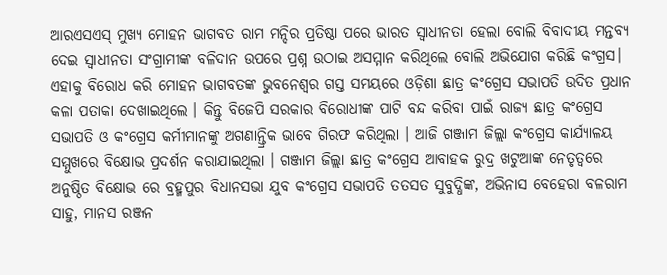ଆରଏସଏସ୍ ମୁଖ୍ୟ ମୋହନ ଭାଗବତ ରାମ ମନ୍ଦିର ପ୍ରତିଷ୍ଠା ପରେ ଭାରତ ସ୍ୱାଧୀନତା ହେଲା ବୋଲି ବିବାଦୀୟ ମନ୍ତବ୍ୟ ଦେଇ ସ୍ୱାଧୀନତା ସଂଗ୍ରାମୀଙ୍କ ବଳିଦାନ ଉପରେ ପ୍ରଶ୍ନ ଉଠାଇ ଅସମ୍ମାନ କରିଥିଲେ ବୋଲି ଅଭିଯୋଗ କରିଛି କଂଗ୍ରସ। ଏହାକୁ ବିରୋଧ କରି ମୋହନ ଭାଗବତଙ୍କ ଭୁବନେଶ୍ୱର ଗସ୍ତ ସମୟରେ ଓଡ଼ିଶା ଛାତ୍ର କଂଗ୍ରେସ ସଭାପତି ଉଦିତ ପ୍ରଧାନ କଳା ପତାକା ଦେଖାଇଥିଲେ । କିନ୍ତୁ ବିଜେପି ସରକାର ବିରୋଧୀଙ୍କ ପାଟି ବନ୍ଦ କରିବା ପାଇଁ ରାଜ୍ୟ ଛାତ୍ର କଂଗ୍ରେସ ସଭାପତି ଓ କଂଗ୍ରେସ କର୍ମୀମାନଙ୍କୁ ଅଗଣାନ୍ତ୍ରିକ ଭାବେ ଗିରଫ କରିଥିଲା । ଆଜି ଗଞ୍ଜାମ ଜିଲ୍ଲା କଂଗ୍ରେସ କାର୍ଯ୍ୟାଳୟ ସମ୍ମୁଖରେ ବିକ୍ଷୋଭ ପ୍ରଦର୍ଶନ କରାଯାଇଥିଲା । ଗଞ୍ଜାମ ଜିଲ୍ଲା ଛାତ୍ର କଂଗ୍ରେସ ଆବାହକ ରୁଦ୍ର ଖଟୁଆଙ୍କ ନେତୃତ୍ୱରେ ଅନୁଷ୍ଠିତ ବିକ୍ଷୋଭ ରେ ବ୍ରହ୍ମପୁର ବିଧାନସଭା ଯୁବ କଂଗ୍ରେସ ସଭାପତି ତତସତ ସୁବୁଦ୍ଧିଙ୍କ, ଅଭିନାସ ବେହେରା ବଳରାମ ସାହୁ, ମାନସ ରଞ୍ଜନ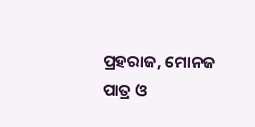ପ୍ରହରାଜ, ମୋନଜ ପାତ୍ର ଓ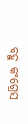ବହୁ କଂଗ୍ରେସ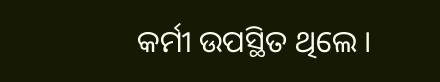କର୍ମୀ ଉପସ୍ଥିତ ଥିଲେ ।